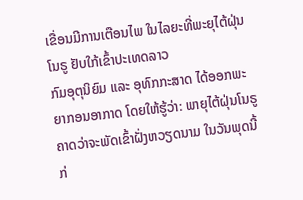ເຂື່ອນມີການເຕືອນໄພ ໃນໄລຍະທີ່ພະຍຸໄຕ້ຝຸ່ນໂນຣູ ຢັບໃກ້ເຂົ້າປະເທດລາວ
ກົມອຸຕຸນິຍົມ ແລະ ອຸທົກກະສາດ ໄດ້ອອກພະຍາກອນອາກາດ ໂດຍໃຫ້ຮູ້ວ່າ: ພາຍຸໄຕ້ຝຸ່ນໂນຣູ ຄາດວ່າຈະພັດເຂົ້າຝັ່ງຫວຽດນາມ ໃນວັນພຸດນີ້ ກ່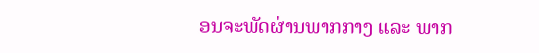ອນຈະພັດຜ່ານພາກກາງ ແລະ ພາກ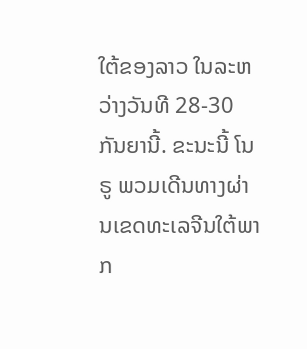ໃຕ້ຂອງລາວ ໃນລະຫວ່າງວັນທີ 28-30 ກັນຍານີ້. ຂະນະນີ້ ໂນຣູ ພວມເດີນທາງຜ່ານເຂດທະເລຈີນໃຕ້ພາກ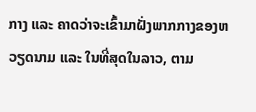ກາງ ແລະ ຄາດວ່າຈະເຂົ້າມາຝັ່ງພາກກາງຂອງຫວຽດນາມ ແລະ ໃນທີ່ສຸດໃນລາວ, ຕາມ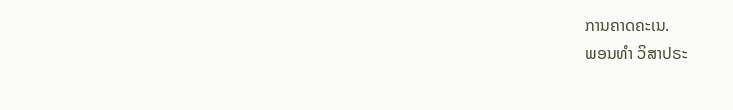ການຄາດຄະເນ.
ພອນທຳ ວິສາປຣະ